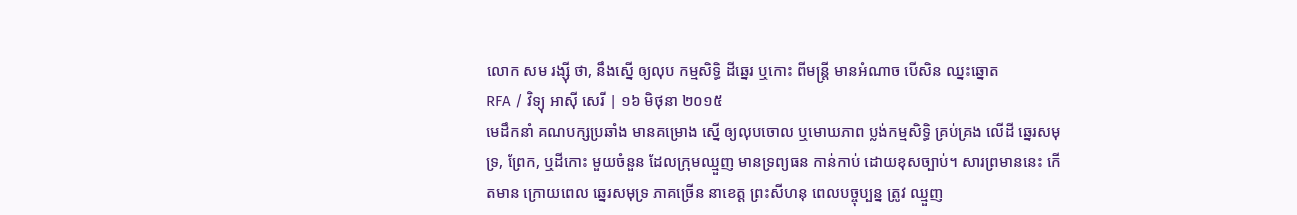លោក សម រង្ស៊ី ថា, នឹងស្នើ ឲ្យលុប កម្មសិទ្ធិ ដីឆ្នេរ ឬកោះ ពីមន្ត្រី មានអំណាច បើសិន ឈ្នះឆ្នោត
RFA / វិទ្យុ អាស៊ី សេរី | ១៦ មិថុនា ២០១៥
មេដឹកនាំ គណបក្សប្រឆាំង មានគម្រោង ស្នើ ឲ្យលុបចោល ឬមោឃភាព ប្លង់កម្មសិទ្ធិ គ្រប់គ្រង លើដី ឆ្នេរសមុទ្រ, ព្រែក, ឬដីកោះ មួយចំនួន ដែលក្រុមឈ្មួញ មានទ្រព្យធន កាន់កាប់ ដោយខុសច្បាប់។ សារព្រមាននេះ កើតមាន ក្រោយពេល ឆ្នេរសមុទ្រ ភាគច្រើន នាខេត្ត ព្រះសីហនុ ពេលបច្ចុប្បន្ន ត្រូវ ឈ្មួញ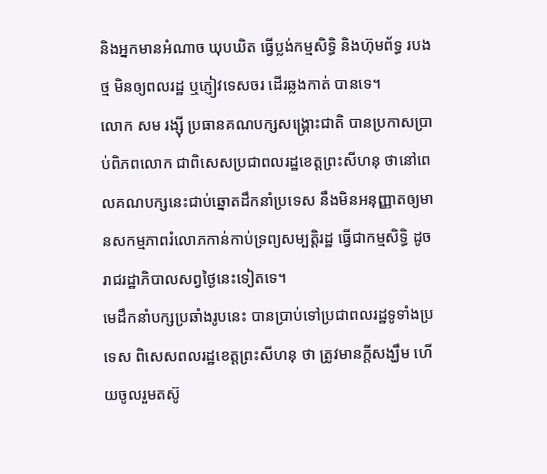និងអ្នកមានអំណាច ឃុបឃិត ធ្វើប្លង់កម្មសិទ្ធិ និងហ៊ុមព័ទ្ធ របងថ្ម មិនឲ្យពលរដ្ឋ ឬភ្ញៀវទេសចរ ដើរឆ្លងកាត់ បានទេ។
លោក សម រង្ស៊ី ប្រធានគណបក្សសង្គ្រោះជាតិ បានប្រកាសប្រាប់ពិភពលោក ជាពិសេសប្រជាពលរដ្ឋខេត្តព្រះសីហនុ ថានៅពេលគណបក្សនេះជាប់ឆ្នោតដឹកនាំប្រទេស នឹងមិនអនុញ្ញាតឲ្យមានសកម្មភាពរំលោភកាន់កាប់ទ្រព្យសម្បត្តិរដ្ឋ ធ្វើជាកម្មសិទ្ធិ ដូចរាជរដ្ឋាភិបាលសព្វថ្ងៃនេះទៀតទេ។
មេដឹកនាំបក្សប្រឆាំងរូបនេះ បានប្រាប់ទៅប្រជាពលរដ្ឋទូទាំងប្រទេស ពិសេសពលរដ្ឋខេត្តព្រះសីហនុ ថា ត្រូវមានក្តីសង្ឃឹម ហើយចូលរួមតស៊ូ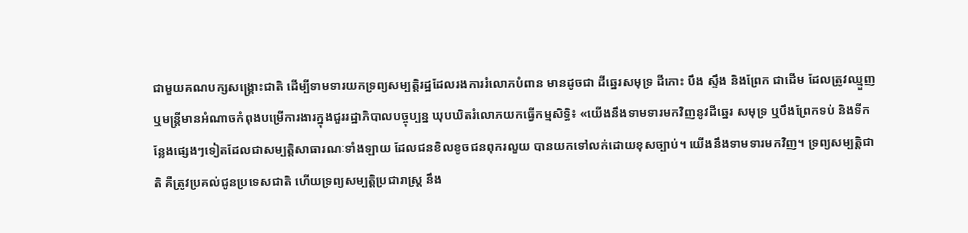ជាមួយគណបក្សសង្គ្រោះជាតិ ដើម្បីទាមទារយកទ្រព្យសម្បត្តិរដ្ឋដែលរងការរំលោភបំពាន មានដូចជា ដីឆ្នេរសមុទ្រ ដីកោះ បឹង ស្ទឹង និងព្រែក ជាដើម ដែលត្រូវឈ្មួញ ឬមន្ត្រីមានអំណាចកំពុងបម្រើការងារក្នុងជួររដ្ឋាភិបាលបច្ចុប្បន្ន ឃុបឃិតរំលោភយកធ្វើកម្មសិទ្ធិ៖ «យើងនឹងទាមទារមកវិញនូវដីឆ្នេរ សមុទ្រ ឬបឹងព្រែកទប់ និងទីកន្លែងផ្សេងៗទៀតដែលជាសម្បត្តិសាធារណៈទាំងឡាយ ដែលជនខិលខូចជនពុករលួយ បានយកទៅលក់ដោយខុសច្បាប់។ យើងនឹងទាមទារមកវិញ។ ទ្រព្យសម្បត្តិជាតិ គឺត្រូវប្រគល់ជូនប្រទេសជាតិ ហើយទ្រព្យសម្បត្តិប្រជារាស្ត្រ នឹង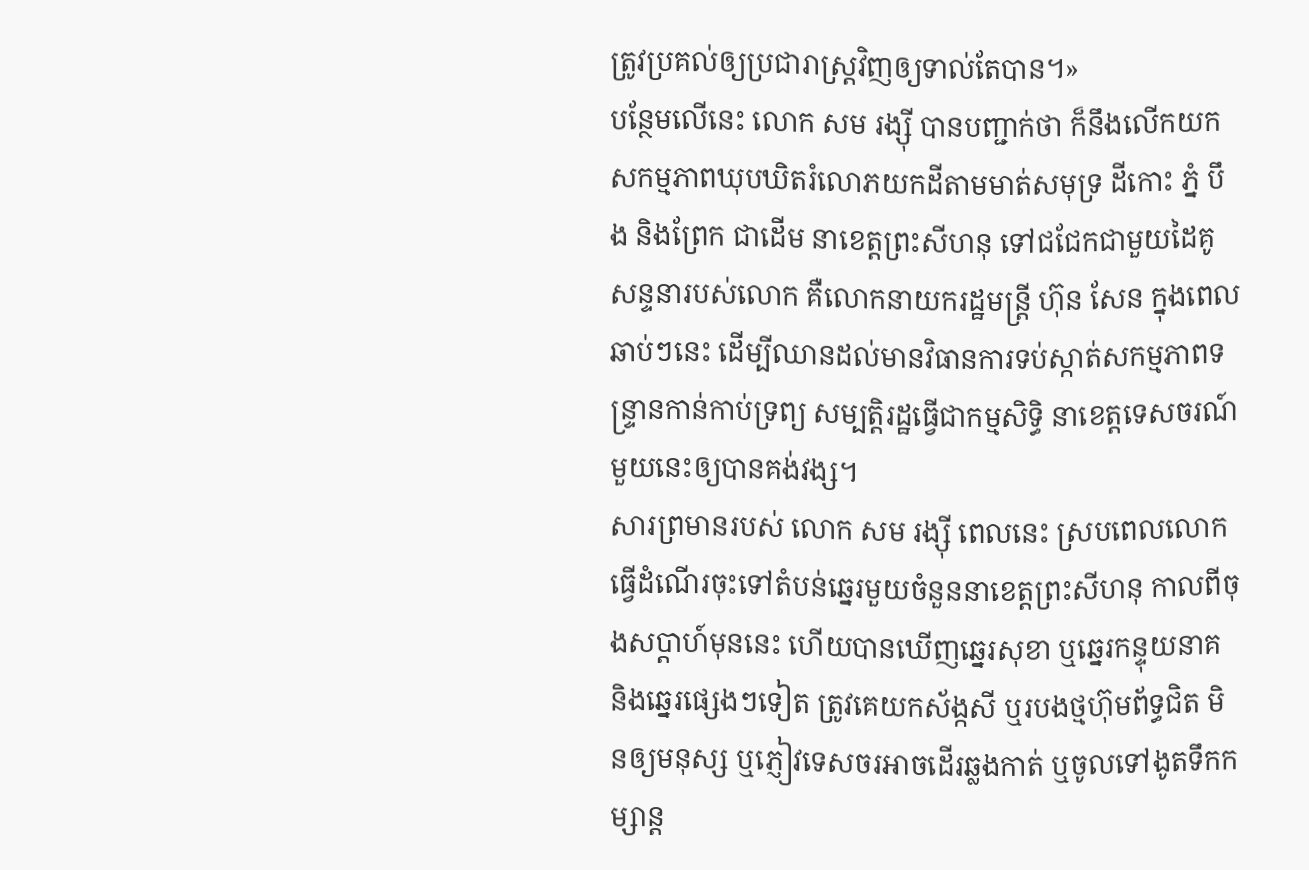ត្រូវប្រគល់ឲ្យប្រជារាស្ត្រវិញឲ្យទាល់តែបាន។»
បន្ថែមលើនេះ លោក សម រង្ស៊ី បានបញ្ជាក់ថា ក៏នឹងលើកយកសកម្មភាពឃុបឃិតរំលោភយកដីតាមមាត់សមុទ្រ ដីកោះ ភ្នំ បឹង និងព្រែក ជាដើម នាខេត្តព្រះសីហនុ ទៅជជែកជាមួយដៃគូសន្ទនារបស់លោក គឺលោកនាយករដ្ឋមន្ត្រី ហ៊ុន សែន ក្នុងពេលឆាប់ៗនេះ ដើម្បីឈានដល់មានវិធានការទប់ស្កាត់សកម្មភាពទន្ទ្រានកាន់កាប់ទ្រព្យ សម្បត្តិរដ្ឋធ្វើជាកម្មសិទ្ធិ នាខេត្តទេសចរណ៍មួយនេះឲ្យបានគង់វង្ស។
សារព្រមានរបស់ លោក សម រង្ស៊ី ពេលនេះ ស្របពេលលោកធ្វើដំណើរចុះទៅតំបន់ឆ្នេរមួយចំនួននាខេត្តព្រះសីហនុ កាលពីចុងសប្ដាហ៍មុននេះ ហើយបានឃើញឆ្នេរសុខា ឬឆ្នេរកន្ទុយនាគ និងឆ្នេរផ្សេងៗទៀត ត្រូវគេយកស័ង្កសី ឬរបងថ្មហ៊ុមព័ទ្ធជិត មិនឲ្យមនុស្ស ឬភ្ញៀវទេសចរអាចដើរឆ្លងកាត់ ឬចូលទៅងូតទឹកកម្សាន្ត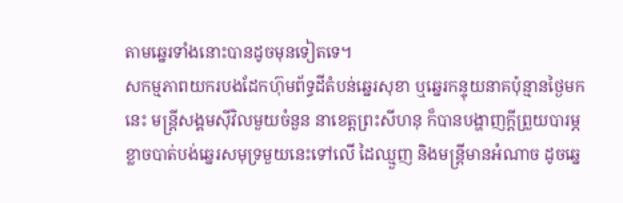តាមឆ្នេរទាំងនោះបានដូចមុនទៀតទេ។
សកម្មភាពយករបងដែកហ៊ុមព័ទ្ធដីតំបន់ឆ្នេរសុខា ឬឆ្នេរកន្ទុយនាគប៉ុន្មានថ្ងៃមកនេះ មន្ត្រីសង្គមស៊ីវិលមួយចំនួន នាខេត្តព្រះសីហនុ ក៏បានបង្ហាញក្តីព្រួយបារម្ភខ្លាចបាត់បង់ឆ្នេរសមុទ្រមួយនេះទៅលើ ដៃឈ្មួញ និងមន្ត្រីមានអំណាច ដូចឆ្នេ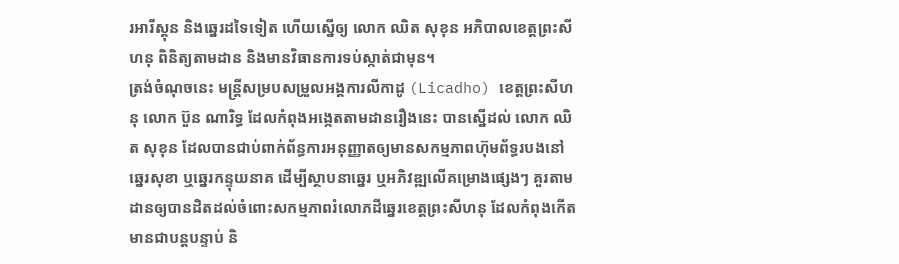រអារីស្តុន និងឆ្នេរដទៃទៀត ហើយស្នើឲ្យ លោក ឈិត សុខុន អភិបាលខេត្តព្រះសីហនុ ពិនិត្យតាមដាន និងមានវិធានការទប់ស្កាត់ជាមុន។
ត្រង់ចំណុចនេះ មន្ត្រីសម្របសម្រួលអង្គការលីកាដូ (Licadho) ខេត្តព្រះសីហនុ លោក ប៊ួន ណារិទ្ធ ដែលកំពុងអង្កេតតាមដានរឿងនេះ បានស្នើដល់ លោក ឈិត សុខុន ដែលបានជាប់ពាក់ព័ន្ធការអនុញ្ញាតឲ្យមានសកម្មភាពហ៊ុមព័ទ្ធរបងនៅ ឆ្នេរសុខា ឬឆ្នេរកន្ទុយនាគ ដើម្បីស្ថាបនាឆ្នេរ ឬអភិវឌ្ឍលើគម្រោងផ្សេងៗ គួរតាមដានឲ្យបានដិតដល់ចំពោះសកម្មភាពរំលោភដីឆ្នេរខេត្តព្រះសីហនុ ដែលកំពុងកើតមានជាបន្តបន្ទាប់ និ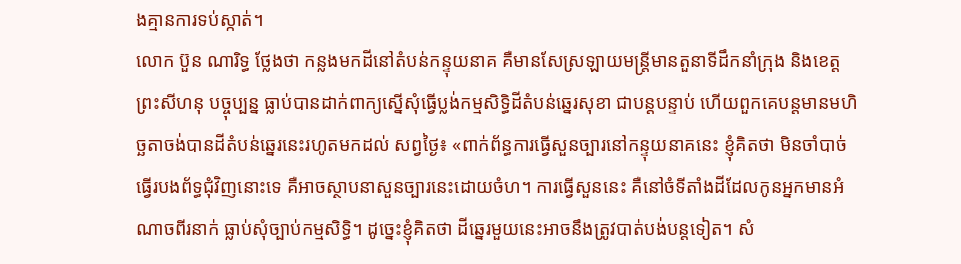ងគ្មានការទប់ស្កាត់។
លោក ប៊ួន ណារិទ្ធ ថ្លែងថា កន្លងមកដីនៅតំបន់កន្ទុយនាគ គឺមានសែស្រឡាយមន្ត្រីមានតួនាទីដឹកនាំក្រុង និងខេត្តព្រះសីហនុ បច្ចុប្បន្ន ធ្លាប់បានដាក់ពាក្យស្នើសុំធ្វើប្លង់កម្មសិទ្ធិដីតំបន់ឆ្នេរសុខា ជាបន្តបន្ទាប់ ហើយពួកគេបន្តមានមហិច្ឆតាចង់បានដីតំបន់ឆ្នេរនេះរហូតមកដល់ សព្វថ្ងៃ៖ «ពាក់ព័ន្ធការធ្វើសួនច្បារនៅកន្ទុយនាគនេះ ខ្ញុំគិតថា មិនចាំបាច់ធ្វើរបងព័ទ្ធជុំវិញនោះទេ គឺអាចស្ថាបនាសួនច្បារនេះដោយចំហ។ ការធ្វើសួននេះ គឺនៅចំទីតាំងដីដែលកូនអ្នកមានអំណាចពីរនាក់ ធ្លាប់សុំច្បាប់កម្មសិទ្ធិ។ ដូច្នេះខ្ញុំគិតថា ដីឆ្នេរមួយនេះអាចនឹងត្រូវបាត់បង់បន្តទៀត។ សំ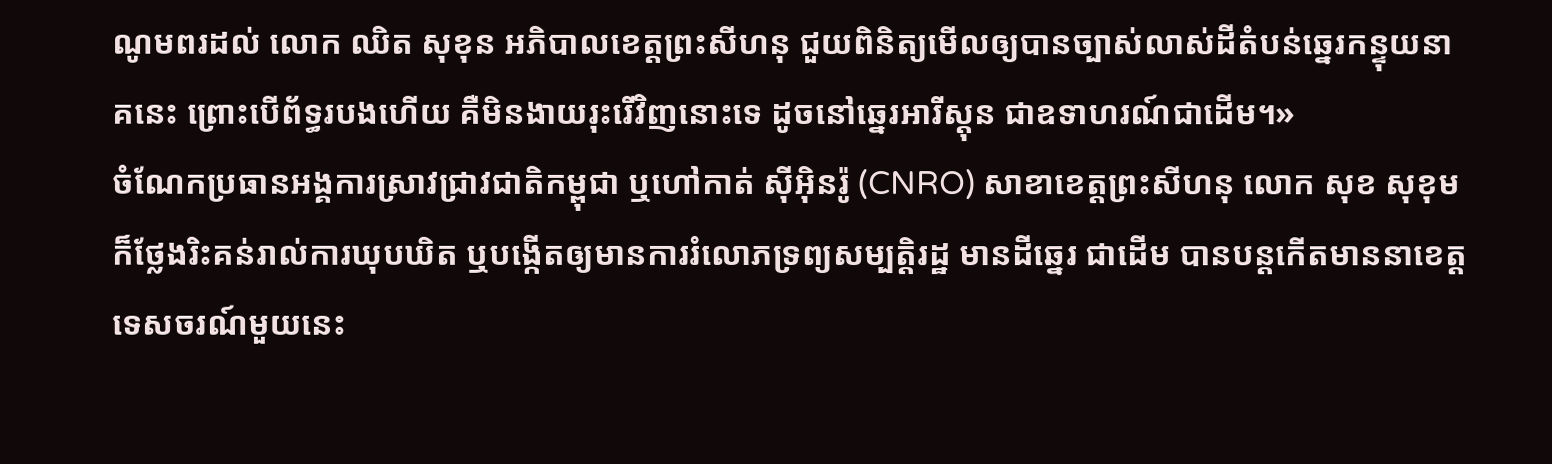ណូមពរដល់ លោក ឈិត សុខុន អភិបាលខេត្តព្រះសីហនុ ជួយពិនិត្យមើលឲ្យបានច្បាស់លាស់ដីតំបន់ឆ្នេរកន្ទុយនាគនេះ ព្រោះបើព័ទ្ធរបងហើយ គឺមិនងាយរុះរើវិញនោះទេ ដូចនៅឆ្នេរអារីស្តុន ជាឧទាហរណ៍ជាដើម។»
ចំណែកប្រធានអង្គការស្រាវជ្រាវជាតិកម្ពុជា ឬហៅកាត់ ស៊ីអ៊ិនរ៉ូ (CNRO) សាខាខេត្តព្រះសីហនុ លោក សុខ សុខុម ក៏ថ្លែងរិះគន់រាល់ការឃុបឃិត ឬបង្កើតឲ្យមានការរំលោភទ្រព្យសម្បត្តិរដ្ឋ មានដីឆ្នេរ ជាដើម បានបន្តកើតមាននាខេត្តទេសចរណ៍មួយនេះ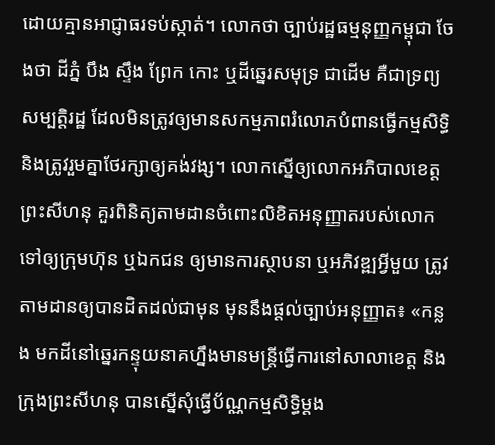ដោយគ្មានអាជ្ញាធរទប់ស្កាត់។ លោកថា ច្បាប់រដ្ឋធម្មនុញ្ញកម្ពុជា ចែងថា ដីភ្នំ បឹង ស្ទឹង ព្រែក កោះ ឬដីឆ្នេរសមុទ្រ ជាដើម គឺជាទ្រព្យសម្បត្តិរដ្ឋ ដែលមិនត្រូវឲ្យមានសកម្មភាពរំលោភបំពានធ្វើកម្មសិទ្ធិ និងត្រូវរួមគ្នាថែរក្សាឲ្យគង់វង្ស។ លោកស្នើឲ្យលោកអភិបាលខេត្តព្រះសីហនុ គួរពិនិត្យតាមដានចំពោះលិខិតអនុញ្ញាតរបស់លោកទៅឲ្យក្រុមហ៊ុន ឬឯកជន ឲ្យមានការស្ថាបនា ឬអភិវឌ្ឍអ្វីមួយ ត្រូវតាមដានឲ្យបានដិតដល់ជាមុន មុននឹងផ្តល់ច្បាប់អនុញ្ញាត៖ «កន្លង មកដីនៅឆ្នេរកន្ទុយនាគហ្នឹងមានមន្ត្រីធ្វើការនៅសាលាខេត្ត និងក្រុងព្រះសីហនុ បានស្នើសុំធ្វើប័ណ្ណកម្មសិទ្ធិម្តង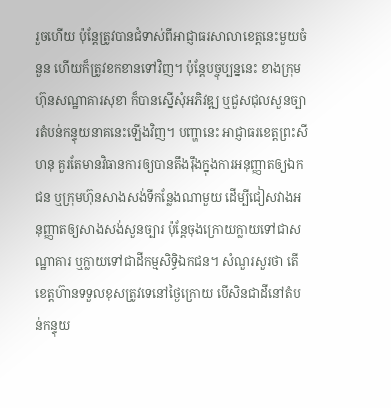រួចហើយ ប៉ុន្តែត្រូវបានជំទាស់ពីអាជ្ញាធរសាលាខេត្តនេះមួយចំនួន ហើយក៏ត្រូវខកខានទៅវិញ។ ប៉ុន្តែបច្ចុប្បន្ននេះ ខាងក្រុមហ៊ុនសណ្ឋាគារសុខា ក៏បានស្នើសុំអភិវឌ្ឍ ឬជួសជុលសួនច្បារតំបន់កន្ទុយនាគនេះឡើងវិញ។ បញ្ហានេះ អាជ្ញាធរខេត្តព្រះសីហនុ គួរតែមានវិធានការឲ្យបានតឹងរ៉ឹងក្នុងការអនុញ្ញាតឲ្យឯកជន ឬក្រុមហ៊ុនសាងសង់ទីកន្លែងណាមួយ ដើម្បីជៀសវាងអនុញ្ញាតឲ្យសាងសង់សួនច្បារ ប៉ុន្តែចុងក្រោយក្លាយទៅជាសណ្ឋាគារ ឬក្លាយទៅជាដីកម្មសិទ្ធិឯកជន។ សំណួរសួរថា តើខេត្តហ៊ានទទួលខុសត្រូវទេនៅថ្ងៃក្រោយ បើសិនជាដីនៅតំបន់កន្ទុយ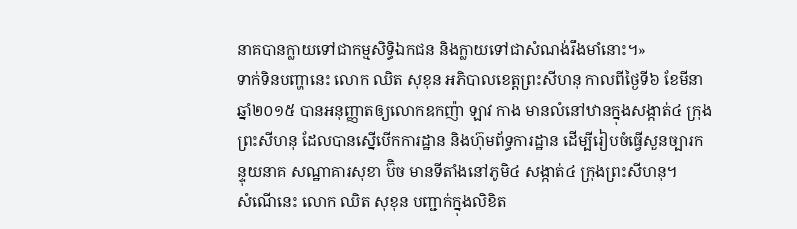នាគបានក្លាយទៅជាកម្មសិទ្ធិឯកជន និងក្លាយទៅជាសំណង់រឹងមាំនោះ។»
ទាក់ទិនបញ្ហានេះ លោក ឈិត សុខុន អភិបាលខេត្តព្រះសីហនុ កាលពីថ្ងៃទី៦ ខែមីនា ឆ្នាំ២០១៥ បានអនុញ្ញាតឲ្យលោកឧកញ៉ា ឡាវ កាង មានលំនៅឋានក្នុងសង្កាត់៤ ក្រុងព្រះសីហនុ ដែលបានស្នើបើកការដ្ឋាន និងហ៊ុមព័ទ្ធការដ្ឋាន ដើម្បីរៀបចំធ្វើសួនច្បារកន្ទុយនាគ សណ្ឋាគារសុខា ប៊ិច មានទីតាំងនៅភូមិ៤ សង្កាត់៤ ក្រុងព្រះសីហនុ។
សំណើនេះ លោក ឈិត សុខុន បញ្ជាក់ក្នុងលិខិត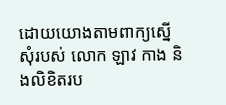ដោយយោងតាមពាក្យស្នើសុំរបស់ លោក ឡាវ កាង និងលិខិតរប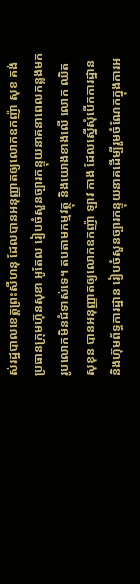ស់រដ្ឋបាលខេត្តព្រះសីហនុ ដែលបានអនុញ្ញាតឲ្យលោកឧកញ៉ា សុខ គង់ ប្រធានក្រុមហ៊ុនសុខា អូតែល រៀបចំសួនច្បារកន្ទុយនាគនាពេលកន្លងមក រូបលោកមិនជំទាស់ទេ។ តបតាមកម្មវត្ថុ និងយោងខាងលើ លោក ឈិត សុខុន បានអនុញ្ញាតឲ្យលោកឧកញ៉ា ឡាវ កាង ដែលស្នើសុំបើកការដ្ឋាន និងហ៊ុមព័ទ្ធការដ្ឋាន រៀបចំសួនច្បារកន្ទុយនាគដើម្បីរួមចំណែកក្នុងការអ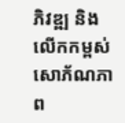ភិវឌ្ឍ និងលើកកម្ពស់សោភ័ណភាព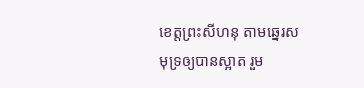ខេត្តព្រះសីហនុ តាមឆ្នេរសមុទ្រឲ្យបានស្អាត រួម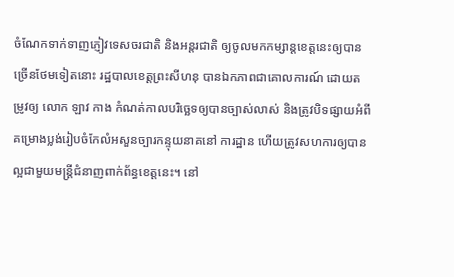ចំណែកទាក់ទាញភ្ញៀវទេសចរជាតិ និងអន្តរជាតិ ឲ្យចូលមកកម្សាន្តខេត្តនេះឲ្យបានច្រើនថែមទៀតនោះ រដ្ឋបាលខេត្តព្រះសីហនុ បានឯកភាពជាគោលការណ៍ ដោយតម្រូវឲ្យ លោក ឡាវ កាង កំណត់កាលបរិច្ឆេទឲ្យបានច្បាស់លាស់ និងត្រូវបិទផ្សាយអំពីគម្រោងប្លង់រៀបចំកែលំអសួនច្បារកន្ទុយនាគនៅ ការដ្ឋាន ហើយត្រូវសហការឲ្យបានល្អជាមួយមន្ត្រីជំនាញពាក់ព័ន្ធខេត្តនេះ។ នៅ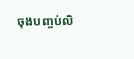ចុងបញ្ចប់លិ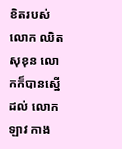ខិតរបស់ លោក ឈិត សុខុន លោកក៏បានស្នើដល់ លោក ឡាវ កាង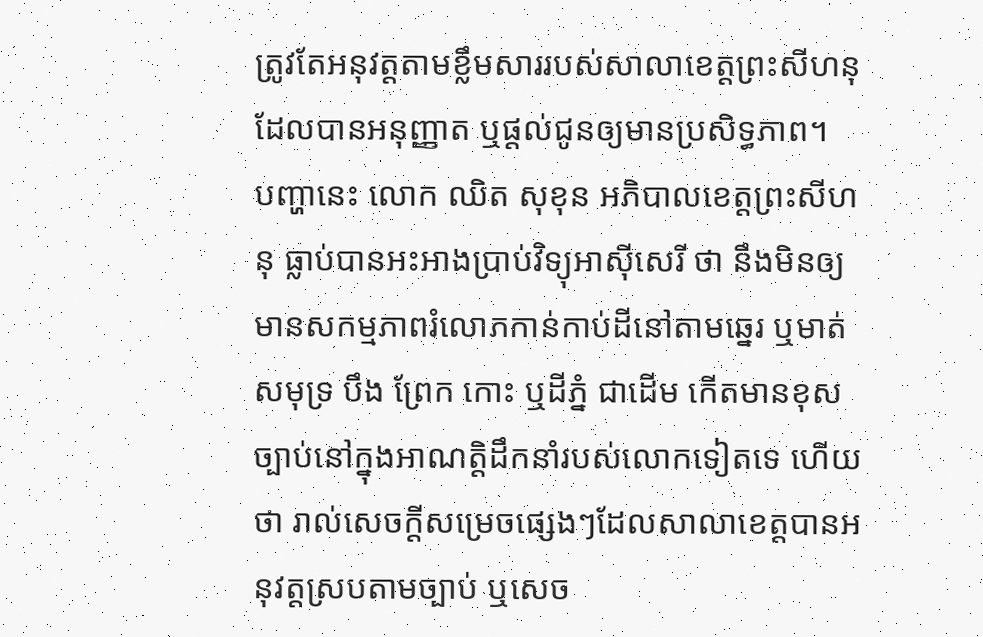ត្រូវតែអនុវត្តតាមខ្លឹមសាររបស់សាលាខេត្តព្រះសីហនុ ដែលបានអនុញ្ញាត ឬផ្តល់ជូនឲ្យមានប្រសិទ្ធភាព។
បញ្ហានេះ លោក ឈិត សុខុន អភិបាលខេត្តព្រះសីហនុ ធ្លាប់បានអះអាងប្រាប់វិទ្យុអាស៊ីសេរី ថា នឹងមិនឲ្យមានសកម្មភាពរំលោភកាន់កាប់ដីនៅតាមឆ្នេរ ឬមាត់សមុទ្រ បឹង ព្រែក កោះ ឬដីភ្នំ ជាដើម កើតមានខុសច្បាប់នៅក្នុងអាណត្តិដឹកនាំរបស់លោកទៀតទេ ហើយថា រាល់សេចក្តីសម្រេចផ្សេងៗដែលសាលាខេត្តបានអនុវត្តស្របតាមច្បាប់ ឬសេច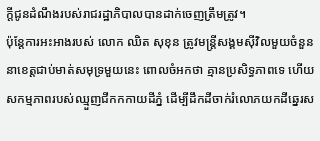ក្តីជូនដំណឹងរបស់រាជរដ្ឋាភិបាលបានដាក់ចេញត្រឹមត្រូវ។
ប៉ុន្តែការអះអាងរបស់ លោក ឈិត សុខុន ត្រូវមន្ត្រីសង្គមស៊ីវិលមួយចំនួននាខេត្តជាប់មាត់សមុទ្រមួយនេះ ពោលចំអកថា គ្មានប្រសិទ្ធភាពទេ ហើយសកម្មភាពរបស់ឈ្មួញជីកកកាយដីភ្នំ ដើម្បីដឹកដីចាក់រំលោភយកដីឆ្នេរស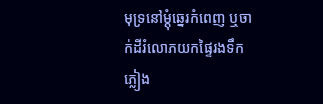មុទ្រនៅម្តុំឆ្នេរកំពេញ ឬចាក់ដីរំលោភយកផ្ទៃរងទឹកភ្លៀង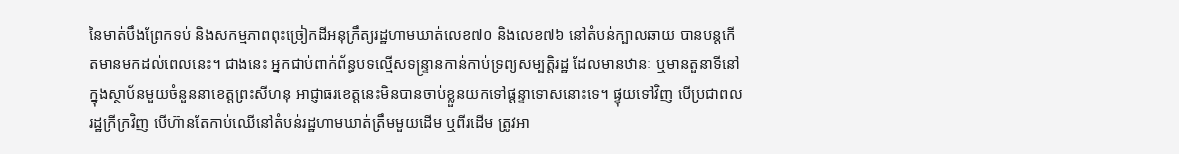នៃមាត់បឹងព្រែកទប់ និងសកម្មភាពពុះច្រៀកដីអនុក្រឹត្យរដ្ឋហាមឃាត់លេខ៧០ និងលេខ៧៦ នៅតំបន់ក្បាលឆាយ បានបន្តកើតមានមកដល់ពេលនេះ។ ជាងនេះ អ្នកជាប់ពាក់ព័ន្ធបទល្មើសទន្ទ្រានកាន់កាប់ទ្រព្យសម្បត្តិរដ្ឋ ដែលមានឋានៈ ឬមានតួនាទីនៅក្នុងស្ថាប័នមួយចំនួននាខេត្តព្រះសីហនុ អាជ្ញាធរខេត្តនេះមិនបានចាប់ខ្លួនយកទៅផ្ដន្ទាទោសនោះទេ។ ផ្ទុយទៅវិញ បើប្រជាពលរដ្ឋក្រីក្រវិញ បើហ៊ានតែកាប់ឈើនៅតំបន់រដ្ឋហាមឃាត់ត្រឹមមួយដើម ឬពីរដើម ត្រូវអា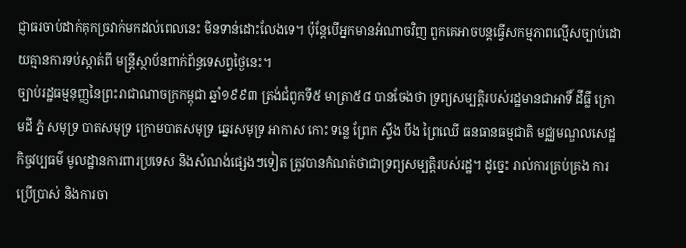ជ្ញាធរចាប់ដាក់គុកច្រវាក់មកដល់ពេលនេះ មិនទាន់ដោះលែងទេ។ ប៉ុន្តែបើអ្នកមានអំណាចវិញ ពួកគេអាចបន្តធ្វើសកម្មភាពល្មើសច្បាប់ដោយគ្មានការទប់ស្កាត់ពី មន្ត្រីស្ថាប័នពាក់ព័ន្ធទេសព្វថ្ងៃនេះ។
ច្បាប់រដ្ឋធម្មនុញ្ញនៃព្រះរាជាណាចក្រកម្ពុជា ឆ្នាំ១៩៩៣ ត្រង់ជំពូកទី៥ មាត្រា៥៨ បានចែងថា ទ្រព្យសម្បត្តិរបស់រដ្ឋមានជាអាទិ៍ ដីធ្លី ក្រោមដី ភ្នំ សមុទ្រ បាតសមុទ្រ ក្រោមបាតសមុទ្រ ឆ្នេរសមុទ្រ អាកាស កោះ ទន្លេ ព្រែក ស្ទឹង បឹង ព្រៃឈើ ធនធានធម្មជាតិ មជ្ឈមណ្ឌលសេដ្ឋកិច្ចវប្បធម៌ មូលដ្ឋានការពារប្រទេស និងសំណង់ផ្សេងៗទៀត ត្រូវបានកំណត់ថាជាទ្រព្យសម្បត្តិរបស់រដ្ឋ។ ដូច្នេះ រាល់ការគ្រប់គ្រង ការប្រើប្រាស់ និងការចា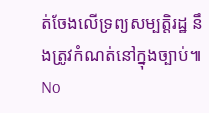ត់ចែងលើទ្រព្យសម្បត្តិរដ្ឋ នឹងត្រូវកំណត់នៅក្នុងច្បាប់៕
No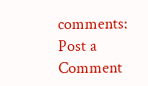comments:
Post a Comment